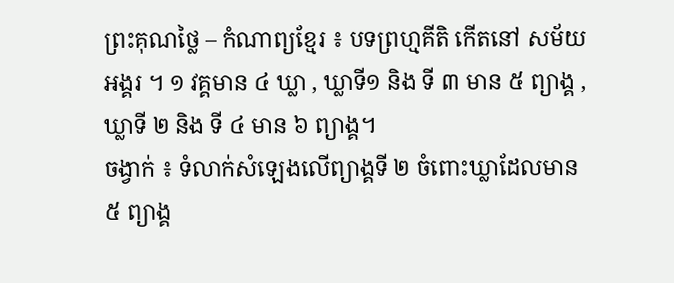ព្រះគុណថ្លៃ – កំណាព្យខ្មែរ ៖ បទព្រហ្មគីតិ កើតនៅ សម័យអង្គរ ។ ១ វគ្គមាន ៤ ឃ្លា , ឃ្លាទី១ និង ទី ៣ មាន ៥ ព្យាង្គ , ឃ្លាទី ២ និង ទី ៤ មាន ៦ ព្យាង្គ។
ចង្វាក់ ៖ ទំលាក់សំឡេងលើព្យាង្គទី ២ ចំពោះឃ្លាដែលមាន ៥ ព្យាង្គ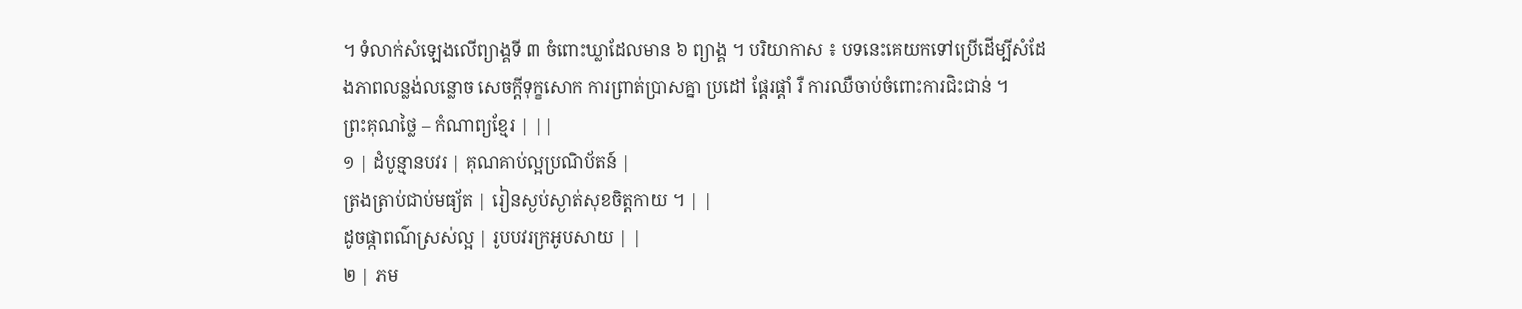។ ទំលាក់សំឡេងលើព្យាង្គទី ៣ ចំពោះឃ្លាដែលមាន ៦ ព្យាង្គ ។ បរិយាកាស ៖ បទនេះគេយកទៅប្រើដើម្បីសំដែងភាពលន្លង់លន្លោច សេចក្តីទុក្ខសោក ការព្រាត់ប្រាសគ្នា ប្រដៅ ផ្តែរផ្តាំ រឺ ការឈឺចាប់ចំពោះការជិះជាន់ ។
ព្រះគុណថ្លៃ – កំណាព្យខ្មែរ | ||
១ | ដំបូន្មានបវរ | គុណគាប់ល្អប្រណិប័តន៍ |
ត្រងត្រាប់ជាប់មធ្យ័ត | រៀនស្ងប់ស្ងាត់សុខចិត្តកាយ ។ | |
ដូចផ្កាពណ៌ស្រស់ល្អ | រូបបវរក្រអូបសាយ | |
២ | ភម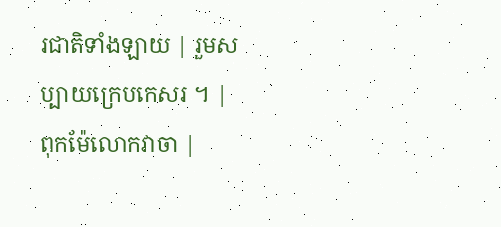រជាតិទាំងឡាយ | រួមសប្បាយក្រេបកេសរ ។ |
ពុកម៉ែលោកវាចា |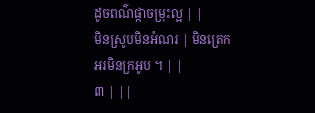ដូចពណ៌ផ្កាចម្រុះល្អ | |
មិនស្រូបមិនអំណរ | មិនត្រេកអរមិនក្រអូប ។ | |
៣ | ||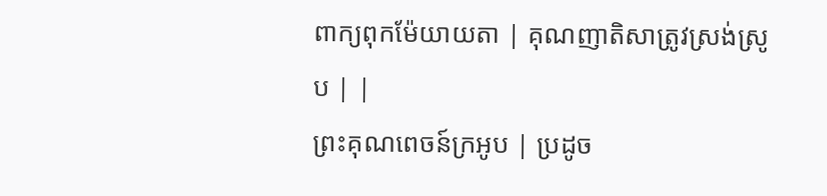ពាក្យពុកម៉ែយាយតា | គុណញាតិសាត្រូវស្រង់ស្រូប | |
ព្រះគុណពេចន៍ក្រអូប | ប្រដូច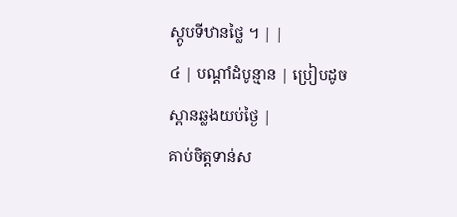ស្ដូបទីឋានថ្លៃ ។ | |
៤ | បណ្តាំដំបូន្មាន | ប្រៀបដូចស្ពានឆ្លងយប់ថ្ងៃ |
គាប់ចិត្តទាន់ស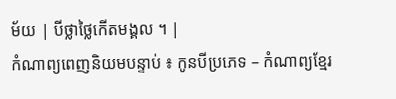ម័យ | បីថ្លាថ្លៃកើតមង្គល ។ |
កំណាព្យពេញនិយមបន្ទាប់ ៖ កូនបីប្រភេទ – កំណាព្យខ្មែរ